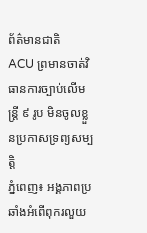ព័ត៌មានជាតិ
ACU ព្រមានចាត់វិធានការច្បាប់លើមន្ត្រី ៩ រូប មិនចូលខ្លួនប្រកាសទ្រព្យសម្បត្តិ
ភ្នំពេញ៖ អង្គភាពប្រឆាំងអំពើពុករលួយ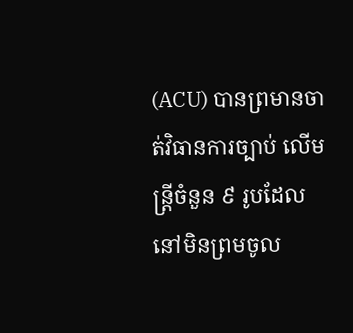(ACU) បានព្រមានចាត់វិធានការច្បាប់ លើមន្ត្រីចំនួន ៩ រូបដែលនៅមិនព្រមចូល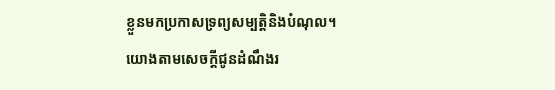ខ្លួនមកប្រកាសទ្រព្យសម្បត្តិនិងបំណុល។
យោងតាមសេចក្តីជូនដំណឹងរ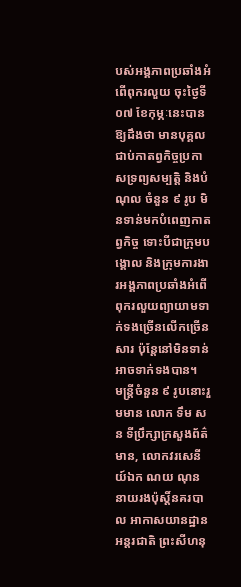បស់អង្គភាពប្រឆាំងអំពើពុករលួយ ចុះថ្ងៃទី០៧ ខែកុម្ភៈនេះបានឱ្យដឹងថា មានបុគ្គលជាប់កាតព្វកិច្ចប្រកាសទ្រព្យសម្បត្តិ និងបំណុល ចំនួន ៩ រូប មិនទាន់មកបំពេញកាតព្វកិច្ច ទោះបីជាក្រុមបង្គោល និងក្រុមការងារអង្គភាពប្រឆាំងអំពើពុករលួយព្យាយាមទាក់ទងច្រើនលើកច្រើនសារ ប៉ុន្តែនៅមិនទាន់អាចទាក់ទងបាន។
មន្ត្រីចំនួន ៩ រូបនោះរួមមាន លោក ទឹម សន ទីប្រឹក្សាក្រសួងព័ត៌មាន, លោកវរសេនីយ៍ឯក ណយ ណុន នាយរងប៉ុស្តិ៍នគរបាល អាកាសយានដ្ឋានអន្តរជាតិ ព្រះសីហនុ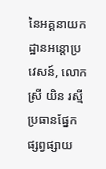នៃអគ្គនាយកដ្ឋានអន្តោប្រវេសន៍, លោកស្រី យិន រស្មី ប្រធានផ្នែកផ្សព្វផ្សាយ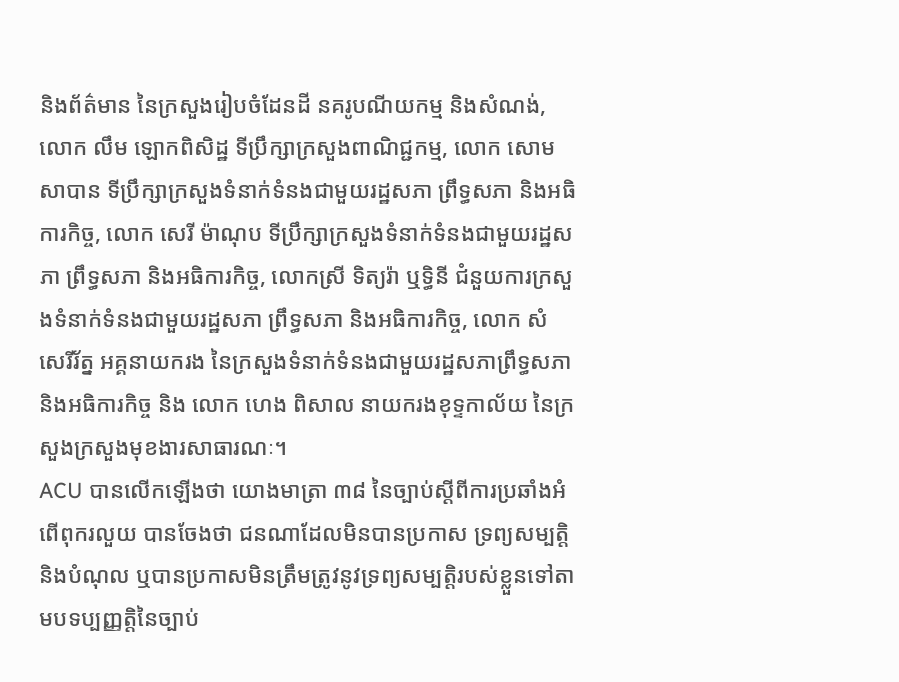និងព័ត៌មាន នៃក្រសួងរៀបចំដែនដី នគរូបណីយកម្ម និងសំណង់, លោក លឹម ឡោកពិសិដ្ឋ ទីប្រឹក្សាក្រសួងពាណិជ្ជកម្ម, លោក សោម សាបាន ទីប្រឹក្សាក្រសួងទំនាក់ទំនងជាមួយរដ្ឋសភា ព្រឹទ្ធសភា និងអធិការកិច្ច, លោក សេរី ម៉ាណុប ទីប្រឹក្សាក្រសួងទំនាក់ទំនងជាមួយរដ្ឋសភា ព្រឹទ្ធសភា និងអធិការកិច្ច, លោកស្រី ទិត្យរ៉ា ឬទ្ធិនី ជំនួយការក្រសួងទំនាក់ទំនងជាមួយរដ្ឋសភា ព្រឹទ្ធសភា និងអធិការកិច្ច, លោក សំ សេរីរ័ត្ន អគ្គនាយករង នៃក្រសួងទំនាក់ទំនងជាមួយរដ្ឋសភាព្រឹទ្ធសភា និងអធិការកិច្ច និង លោក ហេង ពិសាល នាយករងខុទ្ទកាល័យ នៃក្រសួងក្រសួងមុខងារសាធារណៈ។
ACU បានលើកឡើងថា យោងមាត្រា ៣៨ នៃច្បាប់ស្តីពីការប្រឆាំងអំពើពុករលួយ បានចែងថា ជនណាដែលមិនបានប្រកាស ទ្រព្យសម្បត្តិ និងបំណុល ឬបានប្រកាសមិនត្រឹមត្រូវនូវទ្រព្យសម្បត្តិរបស់ខ្លួនទៅតាមបទប្បញ្ញត្តិនៃច្បាប់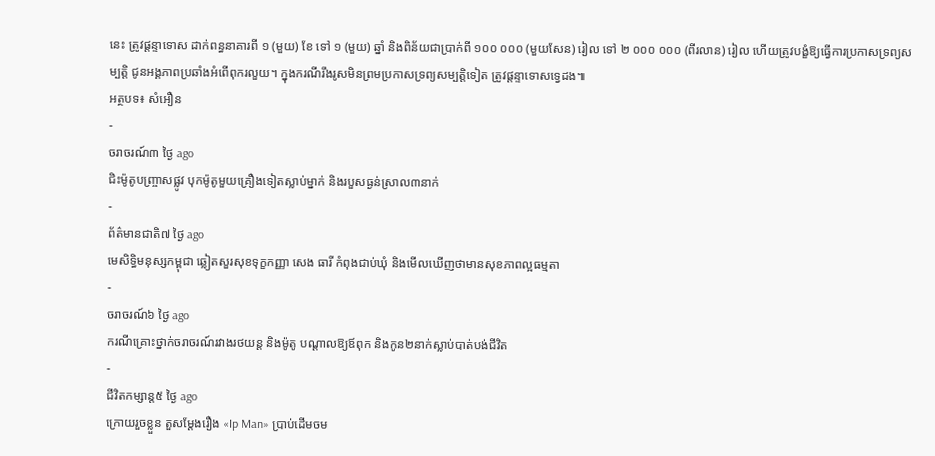នេះ ត្រូវផ្តន្ទាទោស ដាក់ពន្ធនាគារពី ១ (មួយ) ខែ ទៅ ១ (មួយ) ឆ្នាំ និងពិន័យជាប្រាក់ពី ១០០ ០០០ (មួយសែន) រៀល ទៅ ២ ០០០ ០០០ (ពីរលាន) រៀល ហើយត្រូវបង្ខំឱ្យធ្វើការប្រកាសទ្រព្យសម្បត្តិ ជូនអង្គភាពប្រឆាំងអំពើពុករលួយ។ ក្នុងករណីរឹងរូសមិនព្រមប្រកាសទ្រព្យសម្បត្តិទៀត ត្រូវផ្តន្ទាទោសទ្វេដង៕
អត្ថបទ៖ សំអឿន
-
ចរាចរណ៍៣ ថ្ងៃ ago
ជិះម៉ូតូបញ្ច្រាសផ្លូវ បុកម៉ូតូមួយគ្រឿងទៀតស្លាប់ម្នាក់ និងរបួសធ្ងន់ស្រាល៣នាក់
-
ព័ត៌មានជាតិ៧ ថ្ងៃ ago
មេសិទ្ធិមនុស្សកម្ពុជា ឆ្លៀតសួរសុខទុក្ខកញ្ញា សេង ធារី កំពុងជាប់ឃុំ និងមើលឃើញថាមានសុខភាពល្អធម្មតា
-
ចរាចរណ៍៦ ថ្ងៃ ago
ករណីគ្រោះថ្នាក់ចរាចរណ៍រវាងរថយន្ត និងម៉ូតូ បណ្ដាលឱ្យឪពុក និងកូន២នាក់ស្លាប់បាត់បង់ជីវិត
-
ជីវិតកម្សាន្ដ៥ ថ្ងៃ ago
ក្រោយរួចខ្លួន តួសម្ដែងរឿង «Ip Man» ប្រាប់ដើមចម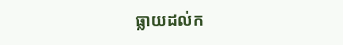ធ្លាយដល់ក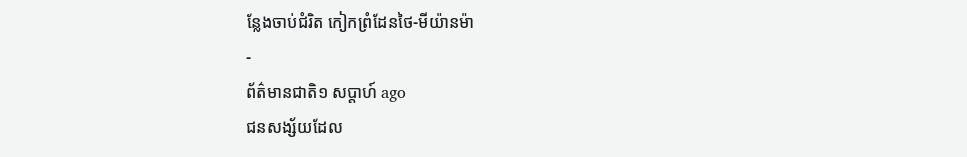ន្លែងចាប់ជំរិត កៀកព្រំដែនថៃ-មីយ៉ានម៉ា
-
ព័ត៌មានជាតិ១ សប្តាហ៍ ago
ជនសង្ស័យដែល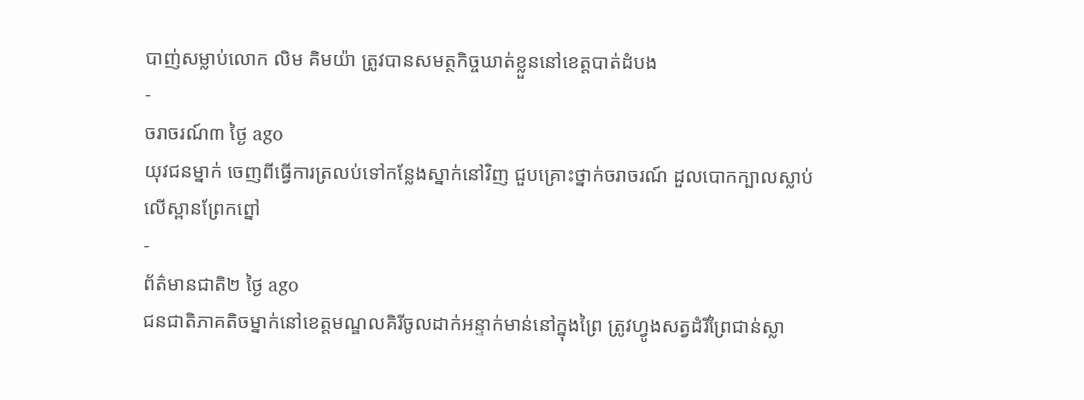បាញ់សម្លាប់លោក លិម គិមយ៉ា ត្រូវបានសមត្ថកិច្ចឃាត់ខ្លួននៅខេត្តបាត់ដំបង
-
ចរាចរណ៍៣ ថ្ងៃ ago
យុវជនម្នាក់ ចេញពីធ្វើការត្រលប់ទៅកន្លែងស្នាក់នៅវិញ ជួបគ្រោះថ្នាក់ចរាចរណ៍ ដួលបោកក្បាលស្លាប់លើស្ពានព្រែកព្នៅ
-
ព័ត៌មានជាតិ២ ថ្ងៃ ago
ជនជាតិភាគតិចម្នាក់នៅខេត្តមណ្ឌលគិរីចូលដាក់អន្ទាក់មាន់នៅក្នុងព្រៃ ត្រូវហ្វូងសត្វដំរីព្រៃជាន់ស្លា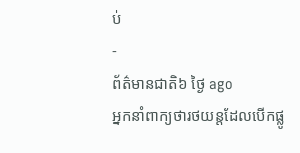ប់
-
ព័ត៌មានជាតិ៦ ថ្ងៃ ago
អ្នកនាំពាក្យថារថយន្តដែលបើកផ្លូ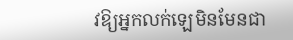វឱ្យអ្នកលក់ឡេមិនមែនជា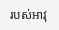របស់អាវុ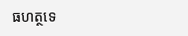ធហត្ថទេ